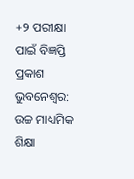+୨ ପରୀକ୍ଷା ପାଇଁ ବିଜ୍ଞପ୍ତି ପ୍ରକାଶ
ଭୁବନେଶ୍ବର: ଉଚ୍ଚ ମାଧ୍ୟମିକ ଶିକ୍ଷା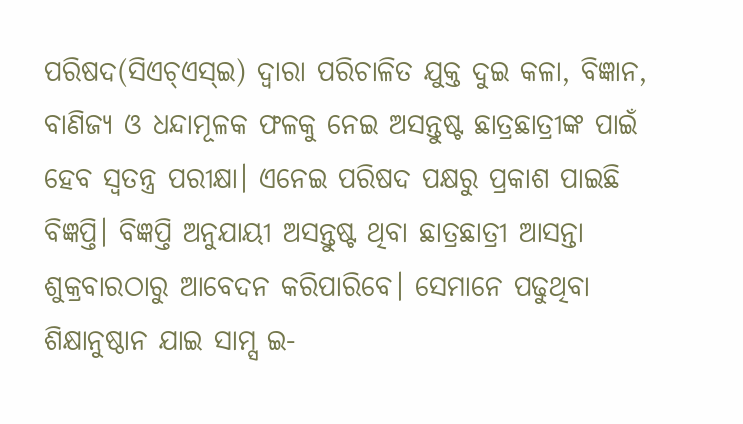ପରିଷଦ(ସିଏଚ୍ଏସ୍ଇ) ଦ୍ବାରା ପରିଚାଳିତ ଯୁକ୍ତ ଦୁଇ କଳା, ବିଜ୍ଞାନ, ବାଣିଜ୍ୟ ଓ ଧନ୍ଦାମୂଳକ ଫଳକୁ ନେଇ ଅସନ୍ତୁଷ୍ଟ ଛାତ୍ରଛାତ୍ରୀଙ୍କ ପାଇଁ ହେବ ସ୍ବତନ୍ତ୍ର ପରୀକ୍ଷା। ଏନେଇ ପରିଷଦ ପକ୍ଷରୁ ପ୍ରକାଶ ପାଇଛି ବିଜ୍ଞପ୍ତି। ବିଜ୍ଞପ୍ତି ଅନୁଯାୟୀ ଅସନ୍ତୁଷ୍ଟ ଥିବା ଛାତ୍ରଛାତ୍ରୀ ଆସନ୍ତା ଶୁକ୍ରବାରଠାରୁ ଆବେଦନ କରିପାରିବେ। ସେମାନେ ପଢୁଥିବା ଶିକ୍ଷାନୁଷ୍ଠାନ ଯାଇ ସାମ୍ସ ଇ-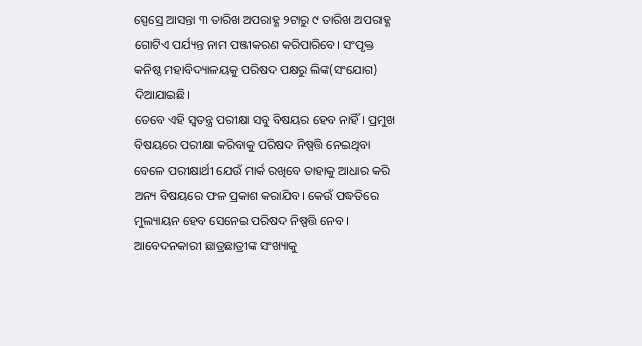ସ୍ପେସ୍ରେ ଆସନ୍ତା ୩ ତାରିଖ ଅପରାହ୍ଣ ୨ଟାରୁ ୯ ତାରିଖ ଅପରାହ୍ଣ ଗୋଟିଏ ପର୍ଯ୍ୟନ୍ତ ନାମ ପଞ୍ଜୀକରଣ କରିପାରିବେ। ସଂପୃକ୍ତ କନିଷ୍ଠ ମହାବିଦ୍ୟାଳୟକୁ ପରିଷଦ ପକ୍ଷରୁ ଲିଙ୍କ(ସଂଯୋଗ) ଦିଆଯାଇଛି।
ତେବେ ଏହି ସ୍ବତନ୍ତ୍ର ପରୀକ୍ଷା ସବୁ ବିଷୟର ହେବ ନାହିଁ। ପ୍ରମୁଖ ବିଷୟରେ ପରୀକ୍ଷା କରିବାକୁ ପରିଷଦ ନିଷ୍ପତ୍ତି ନେଇଥିବା ବେଳେ ପରୀକ୍ଷାର୍ଥୀ ଯେଉଁ ମାର୍କ ରଖିବେ ତାହାକୁ ଆଧାର କରି ଅନ୍ୟ ବିଷୟରେ ଫଳ ପ୍ରକାଶ କରାଯିବ। କେଉଁ ପଦ୍ଧତିରେ ମୁଲ୍ୟାୟନ ହେବ ସେନେଇ ପରିଷଦ ନିଷ୍ପତ୍ତି ନେବ। ଆବେଦନକାରୀ ଛାତ୍ରଛାତ୍ରୀଙ୍କ ସଂଖ୍ୟାକୁ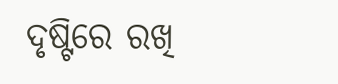ଦୃଷ୍ଟିରେ ରଖି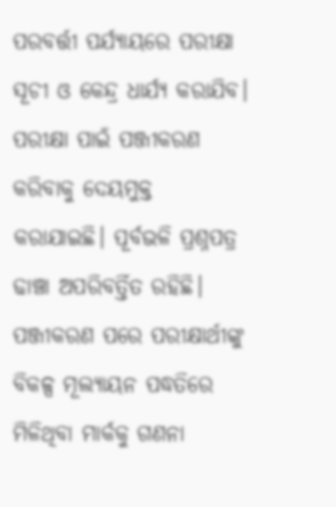ପରବର୍ତ୍ତୀ ପର୍ଯ୍ୟାୟରେ ପରୀକ୍ଷା ସୂଚୀ ଓ କେନ୍ଦ୍ର ଧାର୍ଯ୍ୟ କରାଯିବ। ପରୀକ୍ଷା ପାଇଁ ପଞ୍ଜୀକରଣ କରିବାକୁ ଦେୟମୁକ୍ତ କରାଯାଇଛି। ପୂର୍ବଭଳି ପ୍ରଶ୍ନପତ୍ର ଢାଞ୍ଚା ଅପରିବର୍ତ୍ତିତ ରହିଛି। ପଞ୍ଜୀକରଣ ପରେ ପରୀକ୍ଷାର୍ଥୀଙ୍କୁ ବିକଳ୍ପ ମୂଲ୍ୟାୟନ ପଦ୍ଧତିରେ ମିଳିଥିବା ମାର୍କକୁ ଗଣନା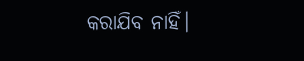କରାଯିବ ନାହିଁ।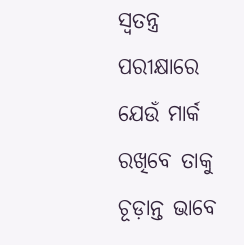ସ୍ବତନ୍ତ୍ର ପରୀକ୍ଷାରେ ଯେଉଁ ମାର୍କ ରଖିବେ ତାକୁ ଚୂଡ଼ାନ୍ତ ଭାବେ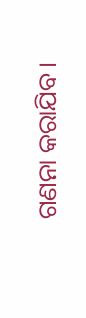ଗଣନା କରାଯିବ।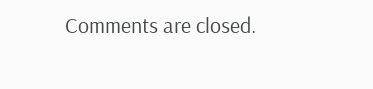Comments are closed.